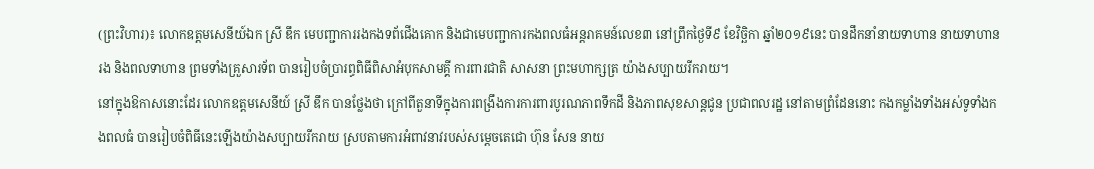(ព្រះវិហារ)៖ លោកឧត្តមសេនីយ៍ឯក ស្រី ឌឹក មេបញ្ជាការរងកងទព័ជើងគោក និងជាមេបញ្ជាការកងពលធំអន្តរាគមន៍លេខ៣ នៅព្រឹកថ្ងៃទី៩ ខែវិច្ឆិកា ឆ្នាំ២០១៩នេះ បានដឹកនាំនាយទាហាន នាយទាហានរង និងពលទាហាន ព្រមទាំងគ្រួសារទ័ព បានរៀបចំប្រារព្ធពិធីពិសាអំបុកសាមគ្គី ការពារជាតិ សាសនា ព្រះមហាក្សត្រ យ៉ាងសប្បាយរីករាយ។
នៅក្នុងឱកាសនោះដែរ លោកឧត្តមសេនីយ៍ ស្រី ឌឹក បានថ្លែងថា ក្រៅពីតួនាទីក្នុងការពង្រឹងការការពារបូរណភាពទឹកដី និងភាពសុខសាន្តជូន ប្រជាពលរដ្ឋ នៅតាមព្រំដែននោះ កងកម្លាំងទាំងអស់ទូទាំងកងពលធំ បានរៀបចំពិធីនេះឡើងយ៉ាងសប្បាយរីករាយ ស្របតាមការអំពាវនាវរបស់សម្ដេចតេជោ ហ៊ុន សែន នាយ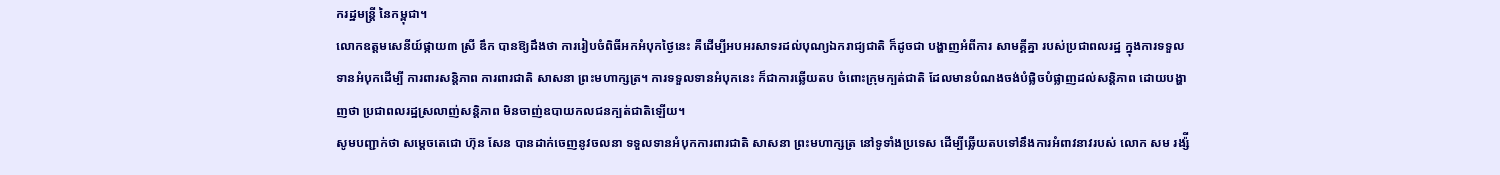ករដ្ឋមន្ដ្រី នៃកម្ពុជា។
លោកឧត្តមសេនីយ៍ផ្កាយ៣ ស្រី ឌឹក បានឱ្យដឹងថា ការរៀបចំពិធីអកអំបុកថ្ងៃនេះ គឺដើម្បីអបអរសាទរដល់បុណ្យឯករាជ្យជាតិ ក៏ដូចជា បង្ហាញអំពីការ សាមគ្គីគ្នា របស់ប្រជាពលរដ្ឋ ក្នុងការទទួលទានអំបុកដើម្បី ការពារសន្តិភាព ការពារជាតិ សាសនា ព្រះមហាក្សត្រ។ ការទទួលទានអំបុកនេះ ក៏ជាការឆ្លើយតប ចំពោះក្រុមក្បត់ជាតិ ដែលមានបំណងចង់បំផ្លិចបំផ្លាញដល់សន្តិភាព ដោយបង្ហាញថា ប្រជាពលរដ្ឋស្រលាញ់សន្តិភាព មិនចាញ់ឧបាយកលជនក្បត់ជាតិឡើយ។
សូមបញ្ជាក់ថា សម្តេចតេជោ ហ៊ុន សែន បានដាក់ចេញនូវចលនា ទទួលទានអំបុកការពារជាតិ សាសនា ព្រះមហាក្សត្រ នៅទូទាំងប្រទេស ដើម្បីឆ្លើយតបទៅនឹងការអំពាវនាវរបស់ លោក សម រង្ស៉ី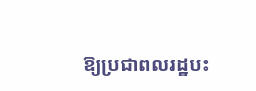ឱ្យប្រជាពលរដ្ឋបះ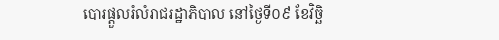បោរផ្តួលរំលំរាជរដ្ឋាភិបាល នៅថ្ងៃទី០៩ ខែវិច្ឆិ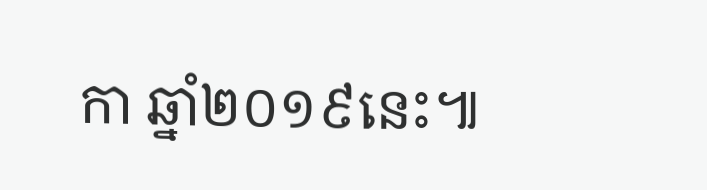កា ឆ្នាំ២០១៩នេះ៕